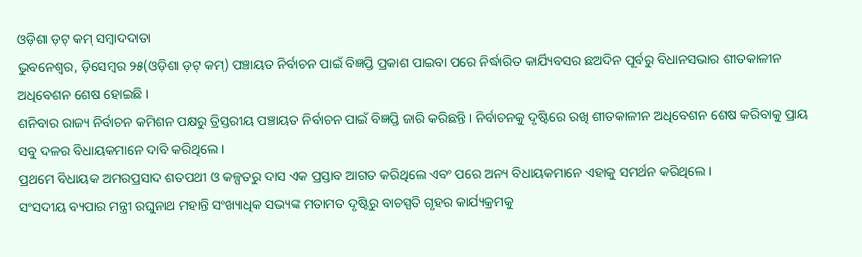ଓଡ଼ିଶା ଡ଼ଟ୍ କମ୍ ସମ୍ବାଦଦାତା
ଭୁବନେଶ୍ୱର, ଡ଼ିସେମ୍ବର ୨୫(ଓଡ଼ିଶା ଡ଼ଟ୍ କମ୍) ପଞ୍ଚାୟତ ନିର୍ବାଚନ ପାଇଁ ବିଜ୍ଞପ୍ତି ପ୍ରକାଶ ପାଇବା ପରେ ନିର୍ଦ୍ଧାରିତ କାର୍ଯ୍ୟିବସର ଛଅଦିନ ପୂର୍ବରୁ ବିଧାନସଭାର ଶୀତକାଳୀନ ଅଧିବେଶନ ଶେଷ ହୋଇଛି ।
ଶନିବାର ରାଜ୍ୟ ନିର୍ବାଚନ କମିଶନ ପକ୍ଷରୁ ତ୍ରିସ୍ତରୀୟ ପଞ୍ଚାୟତ ନିର୍ବାଚନ ପାଇଁ ବିଜ୍ଞପ୍ତି ଜାରି କରିଛନ୍ତି । ନିର୍ବାଚନକୁ ଦୃଷ୍ଟିରେ ରଖି ଶୀତକାଳୀନ ଅଧିବେଶନ ଶେଷ କରିବାକୁ ପ୍ରାୟ ସବୁ ଦଳର ବିଧାୟକମାନେ ଦାବି କରିଥିଲେ ।
ପ୍ରଥମେ ବିଧାୟକ ଅମରପ୍ରସାଦ ଶତପଥୀ ଓ କଳ୍ପତରୁ ଦାସ ଏକ ପ୍ରସ୍ତାବ ଆଗତ କରିଥିଲେ ଏବଂ ପରେ ଅନ୍ୟ ବିଧାୟକମାନେ ଏହାକୁ ସମର୍ଥନ କରିଥିଲେ ।
ସଂସଦୀୟ ବ୍ୟପାର ମନ୍ତ୍ରୀ ରଘୁନାଥ ମହାନ୍ତି ସଂଖ୍ୟାଧିକ ସଭ୍ୟଙ୍କ ମତାମତ ଦୃଷ୍ଟିରୁ ବାଚସ୍ପତି ଗୃହର କାର୍ଯ୍ୟକ୍ରମକୁ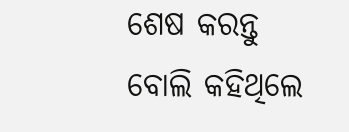ଶେଷ କରନ୍ତୁ ବୋଲି କହିଥିଲେ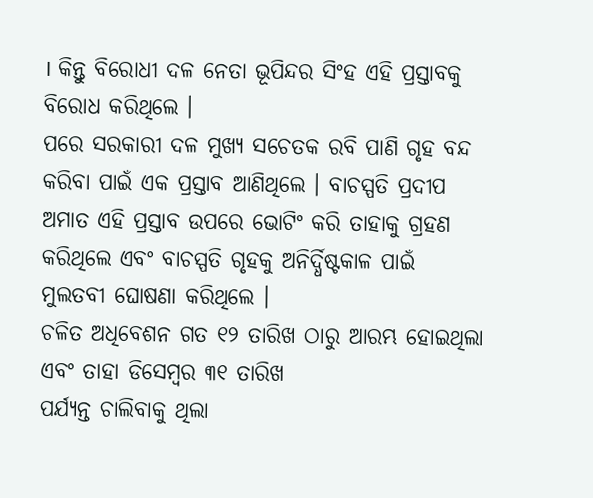। କିନ୍ତୁ ବିରୋଧୀ ଦଳ ନେତା ଭୂପିନ୍ଦର ସିଂହ ଏହି ପ୍ରସ୍ତାବକୁ ବିରୋଧ କରିଥିଲେ ।
ପରେ ସରକାରୀ ଦଳ ମୁଖ୍ୟ ସଚେତକ ରବି ପାଣି ଗୃହ ବନ୍ଦ କରିବା ପାଇଁ ଏକ ପ୍ରସ୍ତାବ ଆଣିଥିଲେ । ବାଚସ୍ପତି ପ୍ରଦୀପ ଅମାତ ଏହି ପ୍ରସ୍ତାବ ଉପରେ ଭୋଟିଂ କରି ତାହାକୁ ଗ୍ରହଣ କରିଥିଲେ ଏବଂ ବାଚସ୍ପତି ଗୃହକୁ ଅନିର୍ଦ୍ଧିଷ୍ଟକାଳ ପାଇଁ ମୁଲତବୀ ଘୋଷଣା କରିଥିଲେ ।
ଚଳିତ ଅଧିବେଶନ ଗତ ୧୨ ତାରିଖ ଠାରୁ ଆରମ୍ଭ ହୋଇଥିଲା ଏବଂ ତାହା ଡିସେମ୍ବର ୩୧ ତାରିଖ
ପର୍ଯ୍ୟନ୍ତ ଚାଲିବାକୁ ଥିଲା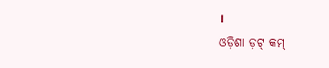।
ଓଡ଼ିଶା ଡ଼ଟ୍ କମ୍